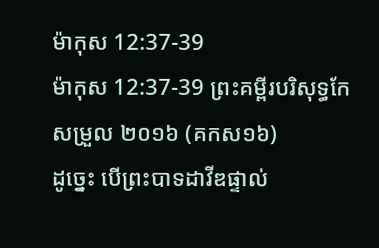ម៉ាកុស 12:37-39
ម៉ាកុស 12:37-39 ព្រះគម្ពីរបរិសុទ្ធកែសម្រួល ២០១៦ (គកស១៦)
ដូច្នេះ បើព្រះបាទដាវីឌផ្ទាល់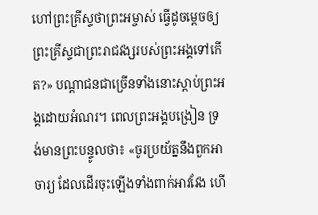ហៅព្រះគ្រីស្ទថាព្រះអម្ចាស់ ធ្វើដូចមេ្តចឲ្យព្រះគ្រីស្ទជាព្រះរាជវង្សរបស់ព្រះអង្គទៅកើត?» បណ្ដាជនជាច្រើនទាំងនោះស្តាប់ព្រះអង្គដោយអំណរ។ ពេលព្រះអង្គបង្រៀន ទ្រង់មានព្រះបន្ទូលថា៖ «ចូរប្រយ័ត្ននឹងពួកអាចារ្យ ដែលដើរចុះឡើងទាំងពាក់អាវវែង ហើ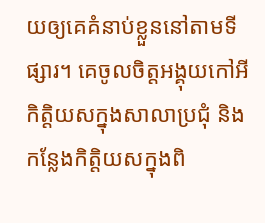យឲ្យគេគំនាប់ខ្លួននៅតាមទីផ្សារ។ គេចូលចិត្តអង្គុយកៅអីកិត្តិយសក្នុងសាលាប្រជុំ និងកន្លែងកិតិ្តយសក្នុងពិ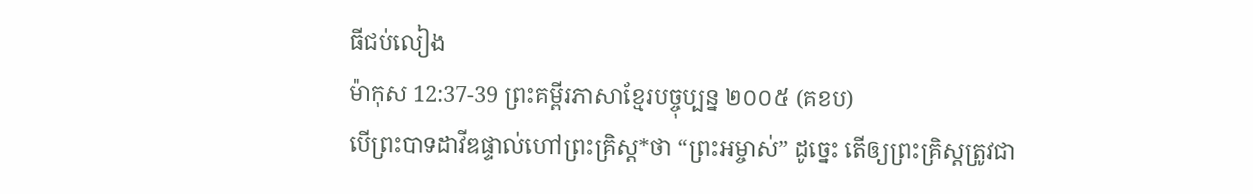ធីជប់លៀង
ម៉ាកុស 12:37-39 ព្រះគម្ពីរភាសាខ្មែរបច្ចុប្បន្ន ២០០៥ (គខប)
បើព្រះបាទដាវីឌផ្ទាល់ហៅព្រះគ្រិស្ត*ថា “ព្រះអម្ចាស់” ដូច្នេះ តើឲ្យព្រះគ្រិស្តត្រូវជា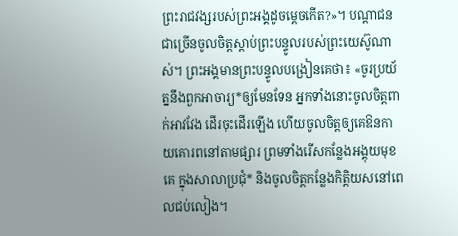ព្រះរាជវង្សរបស់ព្រះអង្គដូចម្ដេចកើត?»។ បណ្ដាជនជាច្រើនចូលចិត្តស្ដាប់ព្រះបន្ទូលរបស់ព្រះយេស៊ូណាស់។ ព្រះអង្គមានព្រះបន្ទូលបង្រៀនគេថា៖ «ចូរប្រយ័ត្ននឹងពួកអាចារ្យ*ឲ្យមែនទែន អ្នកទាំងនោះចូលចិត្តពាក់អាវវែង ដើរចុះដើរឡើង ហើយចូលចិត្តឲ្យគេឱនកាយគោរពនៅតាមផ្សារ ព្រមទាំងរើសកន្លែងអង្គុយមុខគេ ក្នុងសាលាប្រជុំ* និងចូលចិត្តកន្លែងកិត្តិយសនៅពេលជប់លៀង។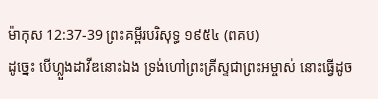ម៉ាកុស 12:37-39 ព្រះគម្ពីរបរិសុទ្ធ ១៩៥៤ (ពគប)
ដូច្នេះ បើហ្លួងដាវីឌនោះឯង ទ្រង់ហៅព្រះគ្រីស្ទជាព្រះអម្ចាស់ នោះធ្វើដូច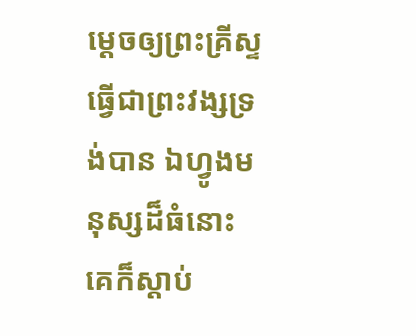មេ្ដចឲ្យព្រះគ្រីស្ទធ្វើជាព្រះវង្សទ្រង់បាន ឯហ្វូងមនុស្សដ៏ធំនោះ គេក៏ស្តាប់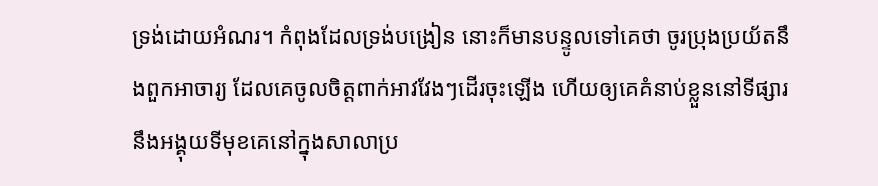ទ្រង់ដោយអំណរ។ កំពុងដែលទ្រង់បង្រៀន នោះក៏មានបន្ទូលទៅគេថា ចូរប្រុងប្រយ័តនឹងពួកអាចារ្យ ដែលគេចូលចិត្តពាក់អាវវែងៗដើរចុះឡើង ហើយឲ្យគេគំនាប់ខ្លួននៅទីផ្សារ នឹងអង្គុយទីមុខគេនៅក្នុងសាលាប្រ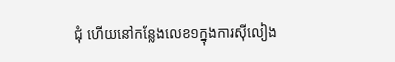ជុំ ហើយនៅកន្លែងលេខ១ក្នុងការស៊ីលៀង